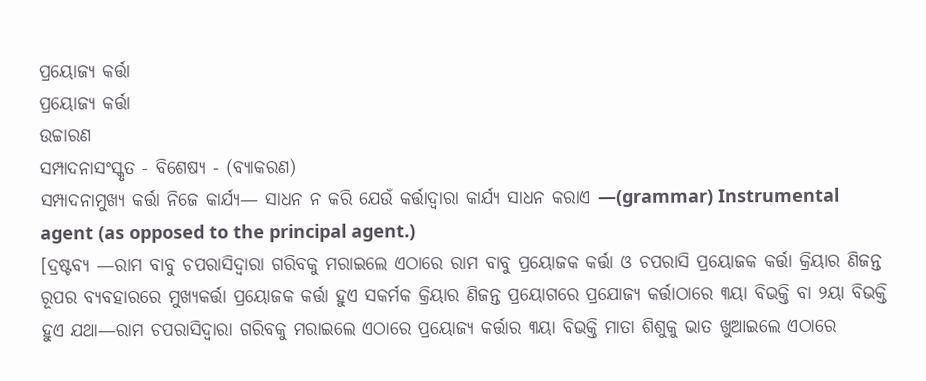ପ୍ରୟୋଜ୍ୟ କର୍ତ୍ତା
ପ୍ରୟୋଜ୍ୟ କର୍ତ୍ତା
ଉଚ୍ଚାରଣ
ସମ୍ପାଦନାସଂସ୍କୃତ - ବିଶେଷ୍ୟ - (ବ୍ୟାକରଣ)
ସମ୍ପାଦନାମୁଖ୍ୟ କର୍ତ୍ତା ନିଜେ କାର୍ଯ୍ୟ— ସାଧନ ନ କରି ଯେଉଁ କର୍ତ୍ତାଦ୍ୱାରା କାର୍ଯ୍ୟ ସାଧନ କରାଏ —(grammar) Instrumental agent (as opposed to the principal agent.)
[ଦ୍ରଷ୍ଟବ୍ୟ —ରାମ ବାବୁ ଚପରାସିଦ୍ୱାରା ଗରିବକୁ ମରାଇଲେ ଏଠାରେ ରାମ ବାବୁ ପ୍ରୟୋଜକ କର୍ତ୍ତା ଓ ଚପରାସି ପ୍ରୟୋଜକ କର୍ତ୍ତା କ୍ରିୟାର ଣିଜନ୍ତ ରୂପର ବ୍ୟବହାରରେ ମୁଖ୍ୟକର୍ତ୍ତା ପ୍ରୟୋଜକ କର୍ତ୍ତା ହୁଏ ସକର୍ମକ କ୍ରିୟାର ଣିଜନ୍ତ ପ୍ରୟୋଗରେ ପ୍ରଯୋଜ୍ୟ କର୍ତ୍ତାଠାରେ ୩ୟା ବିଭକ୍ତି ବା ୨ୟା ବିଭକ୍ତି ହୁଏ ଯଥା—ରାମ ଚପରାସିଦ୍ୱାରା ଗରିବକୁ ମରାଇଲେ ଏଠାରେ ପ୍ରୟୋଜ୍ୟ କର୍ତ୍ତାର ୩ୟା ବିଭକ୍ତି ମାତା ଶିଶୁକୁ ଭାତ ଖୁଆଇଲେ ଏଠାରେ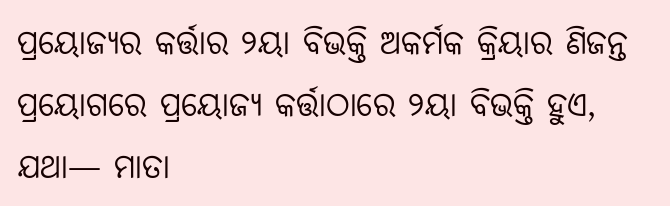ପ୍ରୟୋଜ୍ୟର କର୍ତ୍ତାର ୨ୟା ବିଭକ୍ତି ଅକର୍ମକ କ୍ରିୟାର ଣିଜନ୍ତ ପ୍ରୟୋଗରେ ପ୍ରୟୋଜ୍ୟ କର୍ତ୍ତାଠାରେ ୨ୟା ବିଭକ୍ତି ହୁଏ, ଯଥା— ମାତା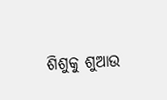ଶିଶୁକୁ ଶୁଆଉ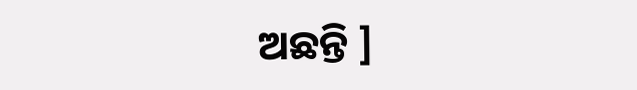ଅଛନ୍ତି ]